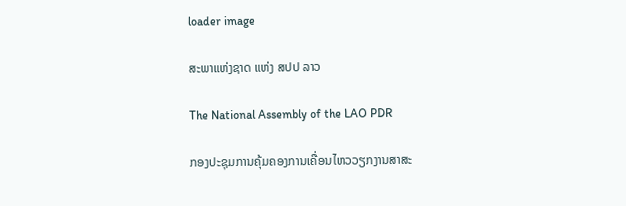loader image

ສະພາແຫ່ງຊາດ ແຫ່ງ ສປປ ລາວ

The National Assembly of the LAO PDR

ກອງປະຊຸມການຄຸ້ມຄອງການເຄື່ອນໄຫວວຽກງານສາສະ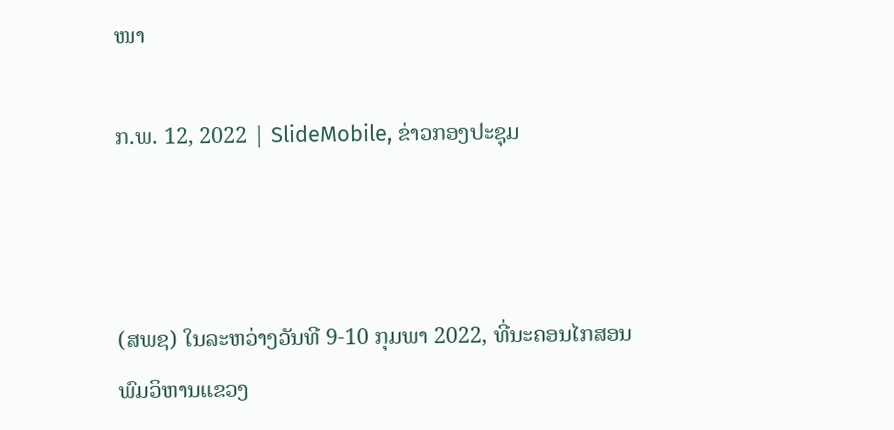ໜາ

ກ.ພ. 12, 2022 | SlideMobile, ຂ່າວກອງປະຊຸມ



(ສພຊ) ໃນລະຫວ່າງວັນທີ 9-10 ກຸມພາ 2022, ທີ່ນະຄອນໄກສອນ ພົມວິຫານແຂວງ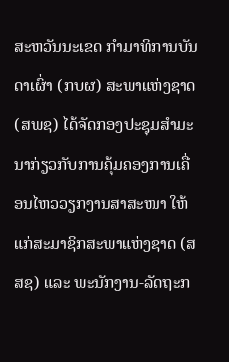ສະຫວັນນະເຂດ ກໍາມາທິການບັນດາເຜົ່າ (ກບຜ) ສະພາແຫ່ງຊາດ (ສພຊ) ໄດ້ຈັດກອງປະຊຸມສຳມະນາກ່ຽວກັບການຄຸ້ມຄອງການເຄື່ອນໄຫວວຽກງານສາສະໜາ ໃຫ້ແກ່ສະມາຊິກສະພາແຫ່ງຊາດ (ສສຊ) ແລະ ພະນັກງານ-ລັດຖະກ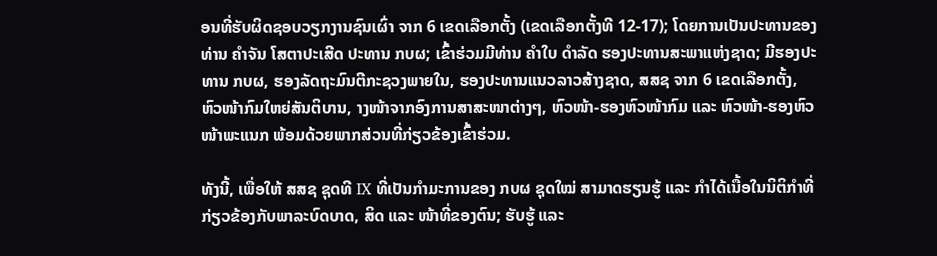ອນທີ່ຮັບຜິດຊອບວຽກງານຊົນເຜົ່າ ຈາກ 6 ເຂດເລືອກຕັ້ງ (ເຂດເລືອກຕັ້ງທີ 12-17); ໂດຍການເປັນປະທານຂອງທ່ານ ຄໍາຈັນ ໂສຕາປະເສີດ ປະທານ ກບຜ; ເຂົ້າຮ່ວມມີທ່ານ ຄຳໃບ ດຳລັດ ຮອງປະທານສະພາແຫ່ງຊາດ; ມີຮອງປະທານ ກບຜ, ຮອງລັດຖະມົນຕີກະຊວງພາຍໃນ, ຮອງປະທານແນວລາວສ້າງຊາດ, ສສຊ ຈາກ 6 ເຂດເລືອກຕັ້ງ, ຫົວໜ້າກົມໃຫຍ່ສັນຕິບານ, າງໜ້າຈາກອົງການສາສະໜາຕ່າງໆ, ຫົວໜ້າ-ຮອງຫົວໜ້າກົມ ແລະ ຫົວໜ້າ-ຮອງຫົວໜ້າພະແນກ ພ້ອມດ້ວຍພາກສ່ວນທີ່ກ່ຽວຂ້ອງເຂົ້າຮ່ວມ.

ທັງນີ້, ເພື່ອໃຫ້ ສສຊ ຊຸດທີ IX ທີ່ເປັນກຳມະການຂອງ ກບຜ ຊຸດໃໝ່ ສາມາດຮຽນຮູ້ ແລະ ກຳໄດ້ເນື້ອໃນນິຕິກຳທີ່ກ່ຽວຂ້ອງກັບພາລະບົດບາດ, ສິດ ແລະ ໜ້າທີ່ຂອງຕົນ; ຮັບຮູ້ ແລະ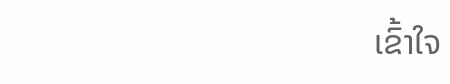ເຂົ້າໃຈ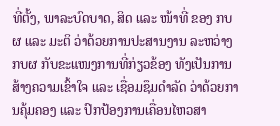ທີ່ຕັ້ງ, ພາລະບົດບາດ, ສິດ ແລະ ໜ້າທີ່ ຂອງ ກບຜ ແລະ ມະຕິ ວ່າດ້ວຍການປະສານງານ ລະຫວ່າງ ກບຜ ກັບຂະແໜງການທີ່ກ່ຽວຂ້ອງ ທັງເປັນການສ້າງຄວາມເຂົ້າໃຈ ແລະ ເຊື່ອມຊຶມດຳລັດ ວ່າດ້ວຍການຄຸ້ມຄອງ ແລະ ປົກປ້ອງການເຄື່ອນໄຫວສາ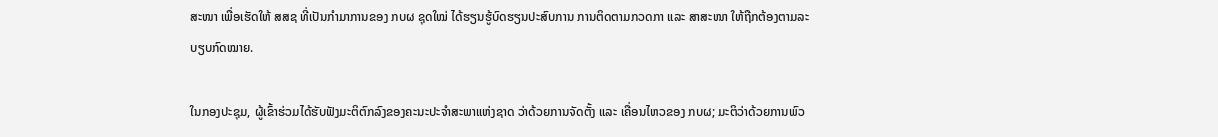ສະໜາ ເພື່ອເຮັດໃຫ້ ສສຊ ທີ່ເປັນກຳມາການຂອງ ກບຜ ຊຸດໃໝ່ ໄດ້ຮຽນຮູ້ບົດຮຽນປະສົບການ ການຕິດຕາມກວດກາ ແລະ ສາສະໜາ ໃຫ້ຖືກຕ້ອງຕາມລະບຽບກົດໝາຍ.

ໃນກອງປະຊຸມ, ຜູ້ເຂົ້າຮ່ວມໄດ້ຮັບຟັງມະຕິຕົກລົງຂອງຄະນະປະຈຳສະພາແຫ່ງຊາດ ວ່າດ້ວຍການຈັດຕັ້ງ ແລະ ເຄື່ອນໄຫວຂອງ ກບຜ; ມະຕິວ່າດ້ວຍການພົວ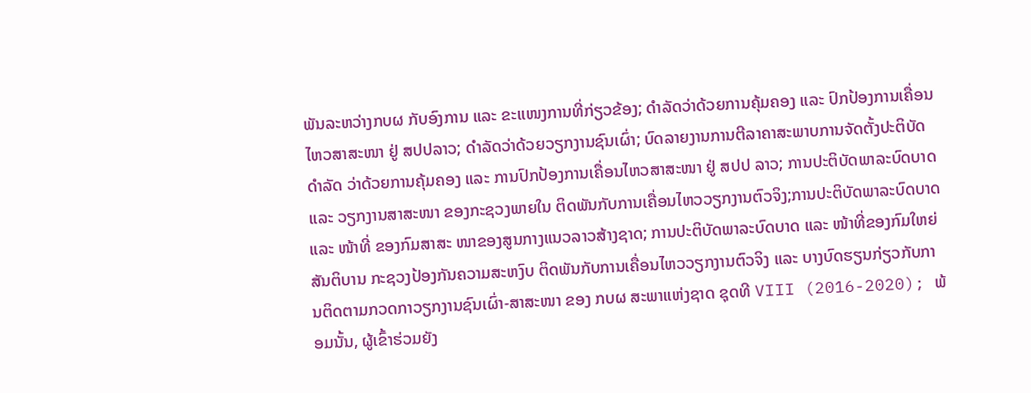ພັນລະຫວ່າງກບຜ ກັບອົງການ ແລະ ຂະແໜງການທີ່ກ່ຽວຂ້ອງ; ດຳລັດວ່າດ້ວຍການຄຸ້ມຄອງ ແລະ ປົກປ້ອງການເຄື່ອນໄຫວສາສະໜາ ຢູ່ ສປປລາວ; ດຳລັດວ່າດ້ວຍວຽກງານຊົນເຜົ່າ; ບົດລາຍງານການຕີລາຄາສະພາບການຈັດຕັ້ງປະຕິບັດ ດຳລັດ ວ່າດ້ວຍການຄຸ້ມຄອງ ແລະ ການປົກປ້ອງການເຄື່ອນໄຫວສາສະໜາ ຢູ່ ສປປ ລາວ; ການປະຕິບັດພາລະບົດບາດ ແລະ ວຽກງານສາສະໜາ ຂອງກະຊວງພາຍໃນ ຕິດພັນກັບການເຄື່ອນໄຫວວຽກງານຕົວຈິງ;ການປະຕິບັດພາລະບົດບາດ ແລະ ໜ້າທີ່ ຂອງກົມສາສະ ໜາຂອງສູນກາງແນວລາວສ້າງຊາດ; ການປະຕິບັດພາລະບົດບາດ ແລະ ໜ້າທີ່ຂອງກົມໃຫຍ່ສັນຕິບານ ກະຊວງປ້ອງກັນຄວາມສະຫງົບ ຕິດພັນກັບການເຄື່ອນໄຫວວຽກງານຕົວຈິງ ແລະ ບາງບົດຮຽນກ່ຽວກັບການຕິດຕາມກວດກາວຽກງານຊົນເຜົ່າ-ສາສະໜາ ຂອງ ກບຜ ສະພາແຫ່ງຊາດ ຊຸດທີ VIII (2016-2020); ພ້ອມນັ້ນ, ຜູ້ເຂົ້າຮ່ວມຍັງ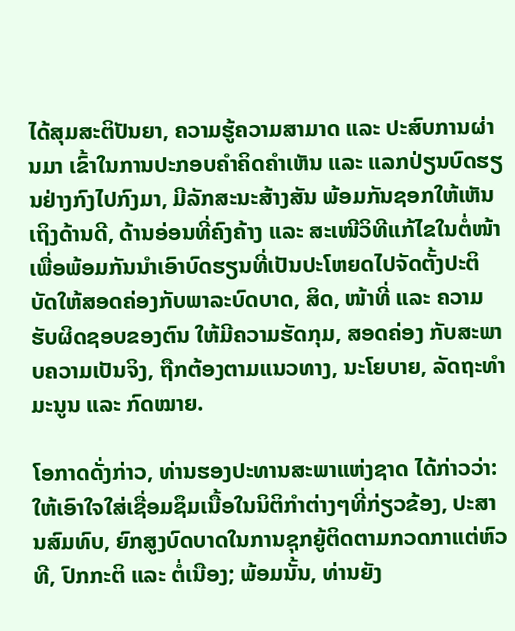ໄດ້ສຸມສະຕິປັນຍາ, ຄວາມຮູ້ຄວາມສາມາດ ແລະ ປະສົບການຜ່ານມາ ເຂົ້າໃນການປະກອບຄໍາຄິດຄໍາເຫັນ ແລະ ແລກປ່ຽນບົດຮຽນຢ່າງກົງໄປກົງມາ, ມີລັກສະນະສ້າງສັນ ພ້ອມກັນຊອກໃຫ້ເຫັນເຖິງດ້ານດີ, ດ້ານອ່ອນທີ່ຄົງຄ້າງ ແລະ ສະເໜີວິທີແກ້ໄຂໃນຕໍ່ໜ້າ  ເພື່ອພ້ອມກັນນຳເອົາບົດຮຽນທີ່ເປັນປະໂຫຍດໄປຈັດຕັ້ງປະຕິບັດໃຫ້ສອດຄ່ອງກັບພາລະບົດບາດ, ສິດ, ໜ້າທີ່ ແລະ ຄວາມຮັບຜິດຊອບຂອງຕົນ ໃຫ້ມີຄວາມຮັດກຸມ, ສອດຄ່ອງ ກັບສະພາບຄວາມເປັນຈິງ, ຖືກຕ້ອງຕາມແນວທາງ, ນະໂຍບາຍ, ລັດຖະທຳມະນູນ ແລະ ກົດໝາຍ.

ໂອກາດດັ່ງກ່າວ, ທ່ານຮອງປະທານສະພາແຫ່ງຊາດ ໄດ້ກ່າວວ່າ: ໃຫ້ເອົາໃຈໃສ່ເຊື່ອມຊຶມເນື້ອໃນນິຕິກຳຕ່າງໆທີ່ກ່ຽວຂ້ອງ, ປະສານສົມທົບ, ຍົກສູງບົດບາດໃນການຊຸກຍູ້ຕິດຕາມກວດກາແຕ່ຫົວທີ, ປົກກະຕິ ແລະ ຕໍ່ເນືອງ; ພ້ອມນັ້ນ, ທ່ານຍັງ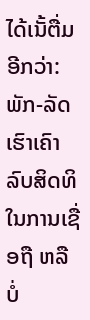ໄດ້ເນັ້ຕື່ມອີກວ່າ: ພັກ-ລັດເຮົາເຄົາລົບສິດທິໃນການເຊື່ອຖື ຫລື ບໍ່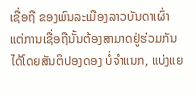ເຊື່ອຖື ຂອງພົນລະເມືອງລາວບັນດາເຜົ່າ ແຕ່ການເຊື່ອຖືນັ້ນຕ້ອງສາມາດຢູ່ຮ່ວມກັນໄດ້ໂດຍສັນຕິປອງດອງ ບໍ່ຈຳແນກ, ແບ່ງແຍ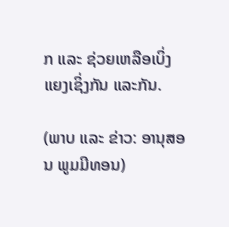ກ ແລະ ຊ່ວຍເຫລືອເບິ່ງແຍງເຊິ່ງກັນ ແລະກັນ.

(ພາບ ແລະ ຂ່າວ: ອານຸສອນ ພູມມີທອນ)